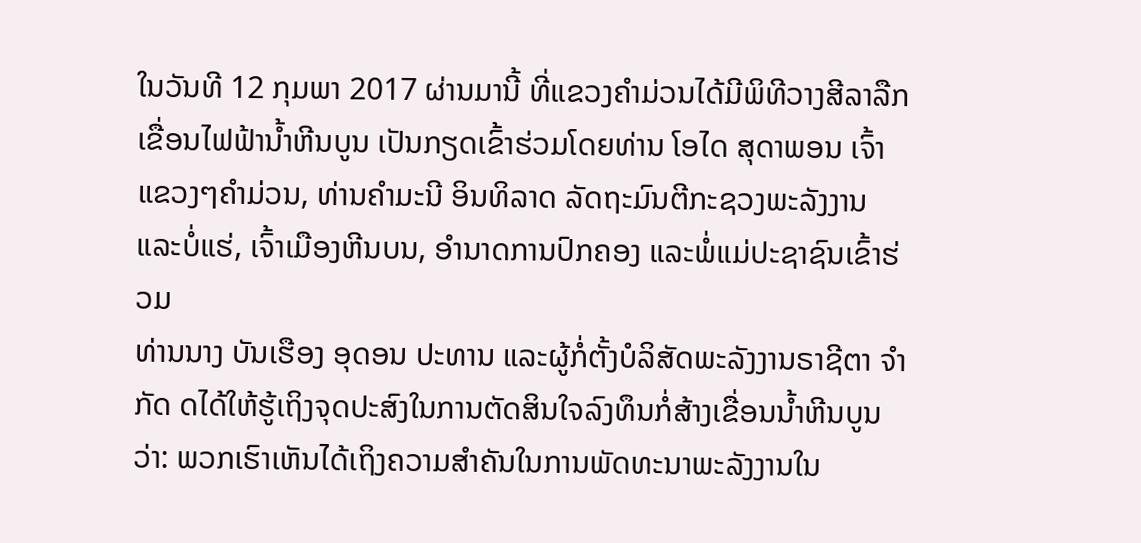ໃນວັນທີ 12 ກຸມພາ 2017 ຜ່ານມານີ້ ທີ່ແຂວງຄຳມ່ວນໄດ້ມີພິທີວາງສີລາລືກ ເຂື່ອນໄຟຟ້ານໍ້າຫີນບູນ ເປັນກຽດເຂົ້າຮ່ວມໂດຍທ່ານ ໂອໄດ ສຸດາພອນ ເຈົ້າແຂວງໆຄຳມ່ວນ, ທ່ານຄຳມະນີ ອິນທິລາດ ລັດຖະມົນຕີກະຊວງພະລັງງານ ແລະບໍ່ແຮ່, ເຈົ້າເມືອງຫີນບນ, ອຳນາດການປົກຄອງ ແລະພໍ່ແມ່ປະຊາຊົນເຂົ້າຮ່ວມ
ທ່ານນາງ ບັນເຮືອງ ອຸດອນ ປະທານ ແລະຜູ້ກໍ່ຕັ້ງບໍລິສັດພະລັງງານຣາຊີຕາ ຈຳກັດ ດໄດ້ໃຫ້ຮູ້ເຖິງຈຸດປະສົງໃນການຕັດສິນໃຈລົງທຶນກໍ່ສ້າງເຂື່ອນນໍ້າຫີນບູນວ່າ: ພວກເຮົາເຫັນໄດ້ເຖິງຄວາມສຳຄັນໃນການພັດທະນາພະລັງງານໃນ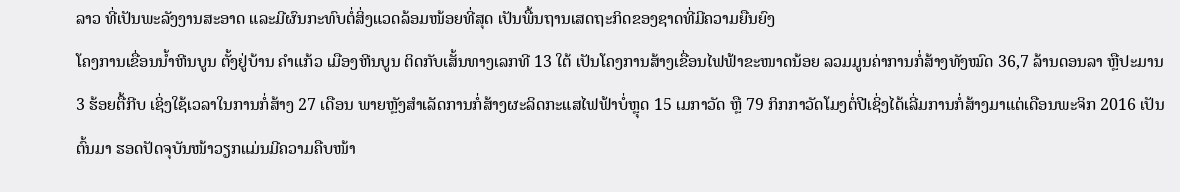ລາວ ທີ່ເປັນພະລັງງານສະອາດ ແລະມີຜົນກະທົບຕໍ່ສິ່ງແວດລ້ອມໜ້ອຍທີ່ສຸດ ເປັນພື້ນຖານເສດຖະກິດຂອງຊາດທີ່ມີຄວາມຍືນຍົງ
ໂຄງການເຂື່ອນນໍ້າຫີນບູນ ຕັ້ງຢູ່ບ້ານ ຄຳແກ້ວ ເມືອງຫີນບູນ ຕິດກັບເສັ້ນທາງເລກທີ 13 ໃຕ້ ເປັນໂຄງການສ້າງເຂື່ອນໄຟຟ້າຂະໜາດນ້ອຍ ລວມມູນຄ່າການກໍ່ສ້າງທັງໝົດ 36,7 ລ້ານດອນລາ ຫຼືປະມານ 3 ຮ້ອຍຕື້ກີບ ເຊິ່ງໃຊ້ເວລາໃນການກໍ່ສ້າງ 27 ເດືອນ ພາຍຫຼັງສຳເລັດການກໍ່ສ້າງຜະລິດກະແສໄຟຟ້າບໍ່ຫຼຸດ 15 ເມກາວັດ ຫຼື 79 ກິກກາວັດໂມງຕໍ່ປີເຊິ່ງໄດ້ເລີ່ມການກໍ່ສ້າງມາແຕ່ເດືອນພະຈິກ 2016 ເປັນຕົ້ນມາ ຮອດປັດຈຸບັນໜ້າວຽກແມ່ນມີຄວາມຄືບໜ້າ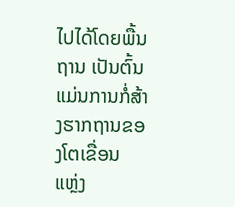ໄປໄດ້ໂດຍພື້ນຖານ ເປັນຕົ້ນແມ່ນການກໍ່ສ້າງຮາກຖານຂອງໂຕເຂື່ອນ
ແຫຼ່ງ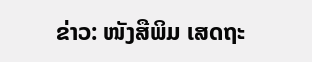ຂ່າວ: ໜັງສືພິມ ເສດຖະ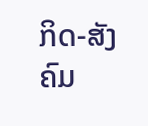ກິດ-ສັງຄົມ